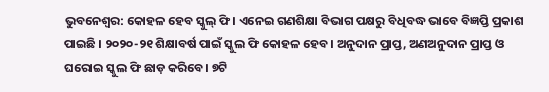ଭୁବନେଶ୍ବର: କୋହଳ ହେବ ସ୍କୁଲ୍ ଫି। ଏନେଇ ଗଣଶିକ୍ଷା ବିଭାଗ ପକ୍ଷରୁ ବିଧିବଦ୍ଧ ଭାବେ ବିଜ୍ଞପ୍ତି ପ୍ରକାଶ ପାଇଛି । ୨୦୨୦-୨୧ ଶିକ୍ଷାବର୍ଷ ପାଇଁ ସ୍କୁଲ ଫି କୋହଳ ହେବ। ଅନୁଦାନ ପ୍ରାପ୍ତ, ଅଣଅନୁଦାନ ପ୍ରାପ୍ତ ଓ ଘରୋଇ ସ୍କୁଲ ଫି ଛାଡ଼ କରିବେ। ୭ଟି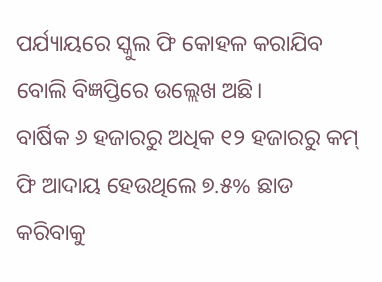ପର୍ଯ୍ୟାୟରେ ସ୍କୁଲ ଫି କୋହଳ କରାଯିବ ବୋଲି ବିଜ୍ଞପ୍ତିରେ ଉଲ୍ଲେଖ ଅଛି।
ବାର୍ଷିକ ୬ ହଜାରରୁ ଅଧିକ ୧୨ ହଜାରରୁ କମ୍ ଫି ଆଦାୟ ହେଉଥିଲେ ୭.୫% ଛାଡ କରିବାକୁ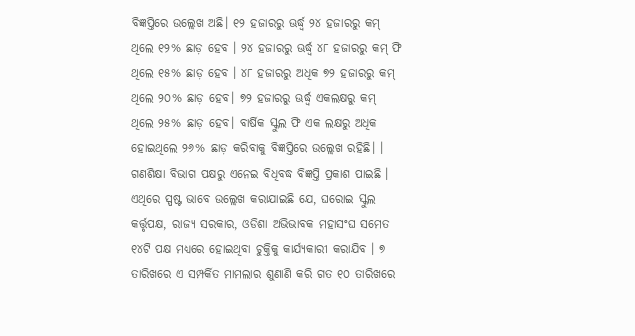ବିଜ୍ଞପ୍ତିରେ ଉଲ୍ଲେଖ ଅଛି। ୧୨ ହଜାରରୁ ଊର୍ଦ୍ଧ୍ୱ ୨୪ ହଜାରରୁ କମ୍ ଥିଲେ ୧୨% ଛାଡ଼ ହେବ । ୨୪ ହଜାରରୁ ଊର୍ଦ୍ଧ୍ୱ ୪୮ ହଜାରରୁ କମ୍ ଫି ଥିଲେ ୧୫% ଛାଡ଼ ହେବ । ୪୮ ହଜାରରୁ ଅଧିକ ୭୨ ହଜାରରୁ କମ୍ ଥିଲେ ୨୦% ଛାଡ଼ ହେବ। ୭୨ ହଜାରରୁ ଊର୍ଦ୍ଧ୍ୱ ଏକଲକ୍ଷରୁ କମ୍ ଥିଲେ ୨୫% ଛାଡ଼ ହେବ। ବାର୍ଷିକ ସ୍କୁଲ ଫି ଏକ ଲକ୍ଷରୁ ଅଧିକ ହୋଇଥିଲେ ୨୬% ଛାଡ଼ କରିବାକୁ ବିଜ୍ଞପ୍ତିରେ ଉଲ୍ଲେଖ ରହିଛି। ।
ଗଣଶିକ୍ଷା ବିଭାଗ ପକ୍ଷରୁ ଏନେଇ ବିଧିବଦ୍ଧ ବିଜ୍ଞପ୍ତି ପ୍ରକାଶ ପାଇଛି । ଏଥିରେ ସ୍ପଷ୍ଟ ଭାବେ ଉଲ୍ଲେଖ କରାଯାଇଛି ଯେ, ଘରୋଇ ସ୍କୁଲ କର୍ତ୍ତୃପକ୍ଷ, ରାଜ୍ୟ ସରକାର, ଓଡିଶା ଅଭିଭାବକ ମହାସଂଘ ସମେତ ୧୪ଟି ପକ୍ଷ ମଧ୍ୟରେ ହୋଇଥିବା ଚୁକ୍ତିକୁ କାର୍ଯ୍ୟକାରୀ କରାଯିବ । ୭ ତାରିଖରେ ଏ ସମ୍ପର୍କିତ ମାମଲାର ଶୁଣାଣି କରି ଗତ ୧୦ ତାରିଖରେ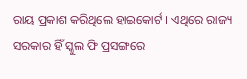ରାୟ ପ୍ରକାଶ କରିଥିଲେ ହାଇକୋର୍ଟ । ଏଥିରେ ରାଜ୍ୟ ସରକାର ହିଁ ସ୍କୁଲ ଫି ପ୍ରସଙ୍ଗରେ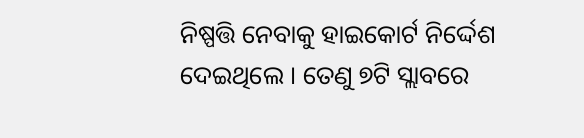ନିଷ୍ପତ୍ତି ନେବାକୁ ହାଇକୋର୍ଟ ନିର୍ଦ୍ଦେଶ ଦେଇଥିଲେ । ତେଣୁ ୭ଟି ସ୍ଲାବରେ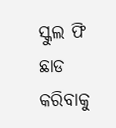ସ୍କୁଲ ଫି ଛାଡ କରିବାକୁ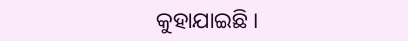କୁହାଯାଇଛି ।